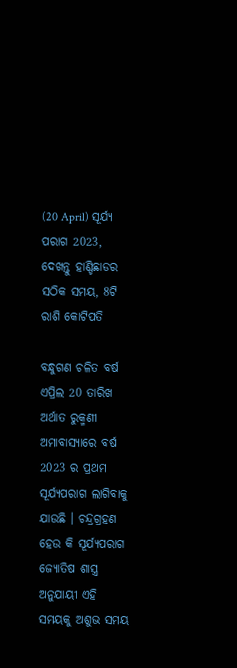(20 April) ସୂର୍ଯ୍ୟ ପରାଗ 2023, ଦେଖନ୍ତୁ ହାଣ୍ଡିଛାଡର ସଠିକ ସମୟ, 8ଟି ରାଶି କୋଟିପତି

ବନ୍ଧୁଗଣ ଚଳିତ ବର୍ଷ ଏପ୍ରିଲ 20 ତାରିଖ ଅର୍ଥାତ ରୁକ୍ମଣୀ ଅମାବାସ୍ୟାରେ ବର୍ଷ 2023 ର ପ୍ରଥମ ସୂର୍ଯ୍ୟପରାଗ ଲାଗିବାକୁ ଯାଉଛି । ଚନ୍ଦ୍ରଗ୍ରହଣ ହେଉ କି ସୂର୍ଯ୍ୟପରାଗ ଜ୍ଯୋତିଷ ଶାସ୍ତ୍ର ଅନୁଯାୟୀ ଏହି ସମୟକୁ ଅଶୁଭ ସମୟ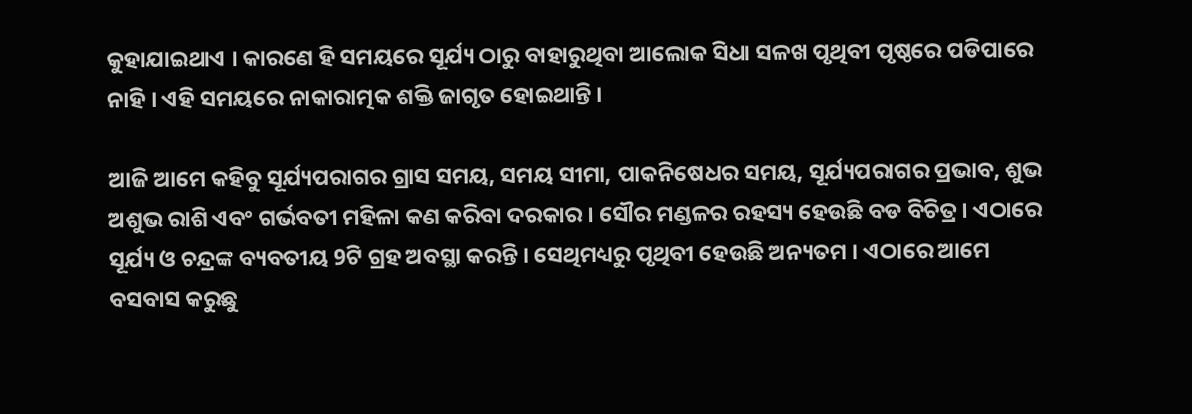କୁହାଯାଇଥାଏ । କାରଣେ ହି ସମୟରେ ସୂର୍ଯ୍ୟ ଠାରୁ ବାହାରୁଥିବା ଆଲୋକ ସିଧା ସଳଖ ପୃଥିବୀ ପୃଷ୍ଠରେ ପଡିପାରେ ନାହି । ଏହି ସମୟରେ ନାକାରାତ୍ମକ ଶକ୍ତି ଜାଗୃତ ହୋଇଥାନ୍ତି ।

ଆଜି ଆମେ କହିବୁ ସୂର୍ଯ୍ୟପରାଗର ଗ୍ରାସ ସମୟ, ସମୟ ସୀମା, ପାକନିଷେଧର ସମୟ, ସୂର୍ଯ୍ୟପରାଗର ପ୍ରଭାବ, ଶୁଭ ଅଶୁଭ ରାଶି ଏବଂ ଗର୍ଭବତୀ ମହିଳା କଣ କରିବା ଦରକାର । ସୌର ମଣ୍ଡଳର ରହସ୍ୟ ହେଉଛି ବଡ ବିଚିତ୍ର । ଏଠାରେ ସୂର୍ଯ୍ୟ ଓ ଚନ୍ଦ୍ରଙ୍କ ବ୍ୟବତୀୟ 9ଟି ଗ୍ରହ ଅବସ୍ଥା କରନ୍ତି । ସେଥିମଧ୍ୟରୁ ପୃଥିବୀ ହେଉଛି ଅନ୍ୟତମ । ଏଠାରେ ଆମେ ବସବାସ କରୁଛୁ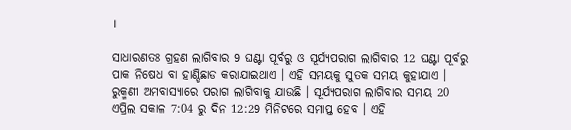।

ସାଧାରଣତଃ ଗ୍ରହଣ ଲାଗିବାର 9 ଘଣ୍ଟା ପୂର୍ବରୁ ଓ ସୂର୍ଯ୍ୟପରାଗ ଲାଗିବାର 12 ଘଣ୍ଟା ପୂର୍ବରୁ ପାକ ନିଷେଧ ବା ହାଣ୍ଡିଛାଡ କରାଯାଇଥାଏ । ଏହି ସମୟକୁ ସୁତକ ସମୟ କୁହାଯାଏ । ରୁକ୍ମଣୀ ଅମବାସ୍ୟାରେ ପରାଗ ଲାଗିବାକୁ ଯାଉଛି । ସୂର୍ଯ୍ୟପରାଗ ଲାଗିବାର ସମୟ 20 ଏପ୍ରିଲ ସକାଳ 7:04 ରୁ ଦିନ 12:29 ମିନିଟରେ ସମାପ୍ତ ହେବ । ଏହି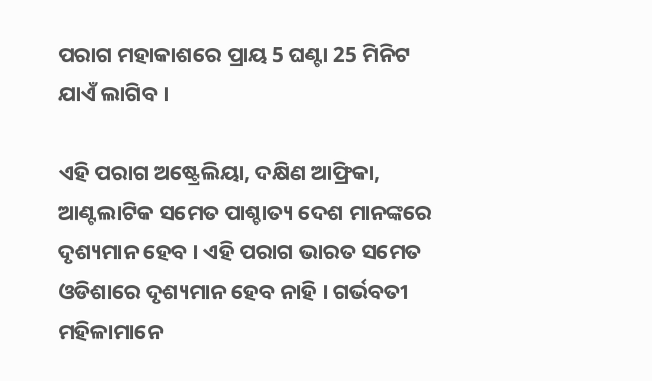ପରାଗ ମହାକାଶରେ ପ୍ରାୟ 5 ଘଣ୍ଟା 25 ମିନିଟ ଯାଏଁ ଲାଗିବ ।

ଏହି ପରାଗ ଅଷ୍ଟ୍ରେଲିୟା, ଦକ୍ଷିଣ ଆଫ୍ରିକା, ଆଣ୍ଟଲାଟିକ ସମେତ ପାଶ୍ଚାତ୍ୟ ଦେଶ ମାନଙ୍କରେ ଦୃଶ୍ୟମାନ ହେବ । ଏହି ପରାଗ ଭାରତ ସମେତ ଓଡିଶାରେ ଦୃଶ୍ୟମାନ ହେବ ନାହି । ଗର୍ଭବତୀ ମହିଳାମାନେ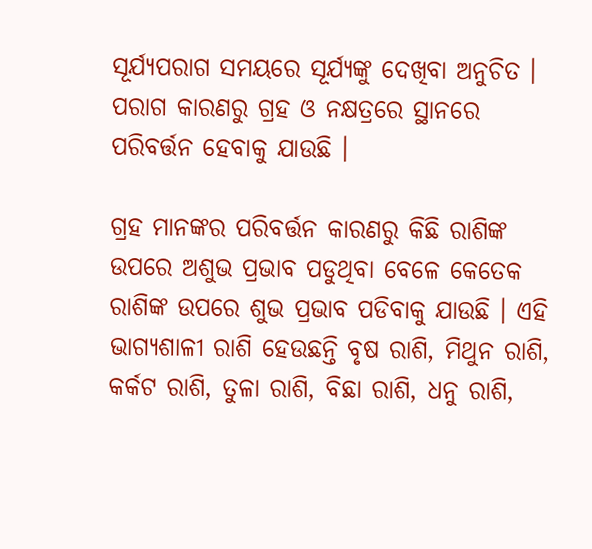ସୂର୍ଯ୍ୟପରାଗ ସମୟରେ ସୂର୍ଯ୍ୟଙ୍କୁ ଦେଖିବା ଅନୁଚିତ । ପରାଗ କାରଣରୁ ଗ୍ରହ ଓ ନକ୍ଷତ୍ରରେ ସ୍ଥାନରେ ପରିବର୍ତ୍ତନ ହେବାକୁ ଯାଉଛି ।

ଗ୍ରହ ମାନଙ୍କର ପରିବର୍ତ୍ତନ କାରଣରୁ କିଛି ରାଶିଙ୍କ ଉପରେ ଅଶୁଭ ପ୍ରଭାବ ପଡୁଥିବା ବେଳେ କେତେକ ରାଶିଙ୍କ ଉପରେ ଶୁଭ ପ୍ରଭାବ ପଡିବାକୁ ଯାଉଛି । ଏହି ଭାଗ୍ୟଶାଳୀ ରାଶି ହେଉଛନ୍ତି ବୃଷ ରାଶି, ମିଥୁନ ରାଶି, କର୍କଟ ରାଶି, ତୁଳା ରାଶି, ବିଛା ରାଶି, ଧନୁ ରାଶି,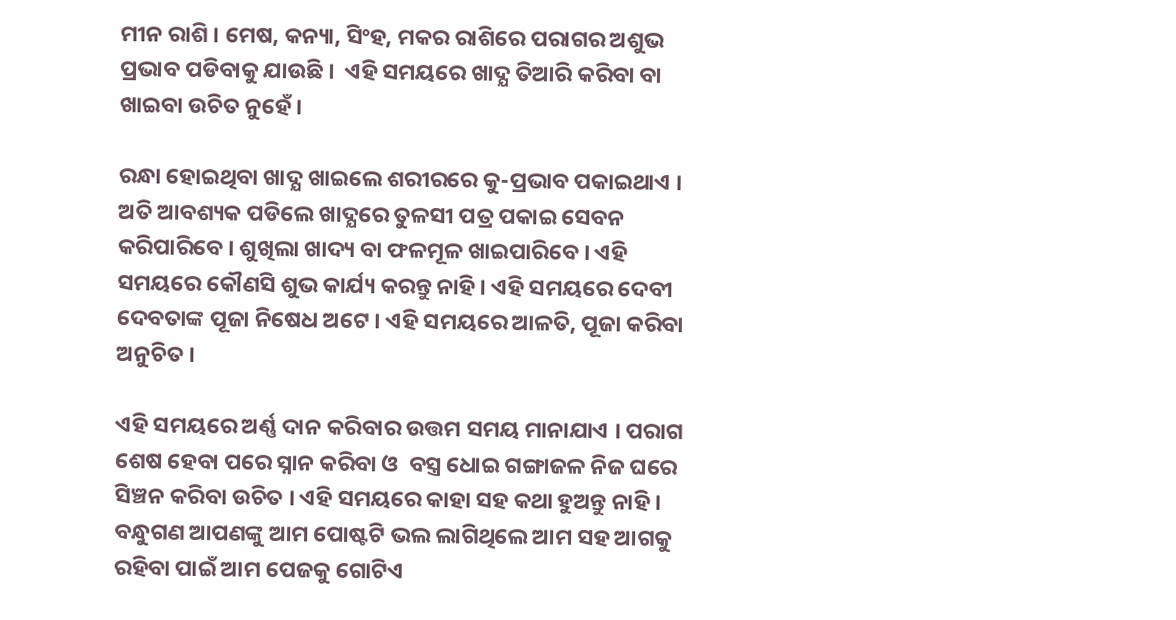ମୀନ ରାଶି । ମେଷ, କନ୍ୟା, ସିଂହ, ମକର ରାଶିରେ ପରାଗର ଅଶୁଭ ପ୍ରଭାବ ପଡିବାକୁ ଯାଉଛି ।  ଏହି ସମୟରେ ଖାଦ୍ଯ ତିଆରି କରିବା ବା ଖାଇବା ଉଚିତ ନୁହେଁ ।

ରନ୍ଧା ହୋଇଥିବା ଖାଦ୍ଯ ଖାଇଲେ ଶରୀରରେ କୁ-ପ୍ରଭାବ ପକାଇଥାଏ । ଅତି ଆବଶ୍ୟକ ପଡିଲେ ଖାଦ୍ଯରେ ତୁଳସୀ ପତ୍ର ପକାଇ ସେବନ କରିପାରିବେ । ଶୁଖିଲା ଖାଦ୍ୟ ବା ଫଳମୂଳ ଖାଇପାରିବେ । ଏହି ସମୟରେ କୌଣସି ଶୁଭ କାର୍ଯ୍ୟ କରନ୍ତୁ ନାହି । ଏହି ସମୟରେ ଦେବୀ ଦେବତାଙ୍କ ପୂଜା ନିଷେଧ ଅଟେ । ଏହି ସମୟରେ ଆଳତି, ପୂଜା କରିବା ଅନୁଚିତ ।

ଏହି ସମୟରେ ଅର୍ଣ୍ଣ ଦାନ କରିବାର ଉତ୍ତମ ସମୟ ମାନାଯାଏ । ପରାଗ ଶେଷ ହେବା ପରେ ସ୍ନାନ କରିବା ଓ  ବସ୍ତ୍ର ଧୋଇ ଗଙ୍ଗାଜଳ ନିଜ ଘରେ ସିଞ୍ଚନ କରିବା ଉଚିତ । ଏହି ସମୟରେ କାହା ସହ କଥା ହୁଅନ୍ତୁ ନାହି । ବନ୍ଧୁଗଣ ଆପଣଙ୍କୁ ଆମ ପୋଷ୍ଟଟି ଭଲ ଲାଗିଥିଲେ ଆମ ସହ ଆଗକୁ ରହିବା ପାଇଁ ଆମ ପେଜକୁ ଗୋଟିଏ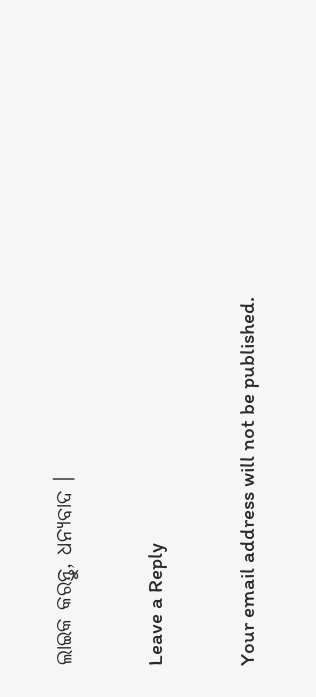ଲାଇକ କରନ୍ତୁ, ଧନ୍ୟବାଦ ।

Leave a Reply

Your email address will not be published.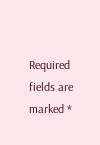Required fields are marked *